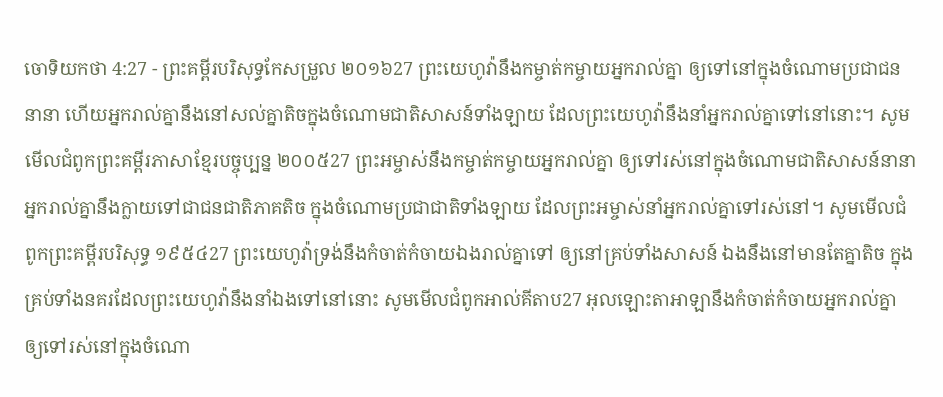ចោទិយកថា 4:27 - ព្រះគម្ពីរបរិសុទ្ធកែសម្រួល ២០១៦27 ព្រះយេហូវ៉ានឹងកម្ចាត់កម្ចាយអ្នករាល់គ្នា ឲ្យទៅនៅក្នុងចំណោមប្រជាជននានា ហើយអ្នករាល់គ្នានឹងនៅសល់គ្នាតិចក្នុងចំណោមជាតិសាសន៍ទាំងឡាយ ដែលព្រះយេហូវ៉ានឹងនាំអ្នករាល់គ្នាទៅនៅនោះ។ សូមមើលជំពូកព្រះគម្ពីរភាសាខ្មែរបច្ចុប្បន្ន ២០០៥27 ព្រះអម្ចាស់នឹងកម្ចាត់កម្ចាយអ្នករាល់គ្នា ឲ្យទៅរស់នៅក្នុងចំណោមជាតិសាសន៍នានា អ្នករាល់គ្នានឹងក្លាយទៅជាជនជាតិភាគតិច ក្នុងចំណោមប្រជាជាតិទាំងឡាយ ដែលព្រះអម្ចាស់នាំអ្នករាល់គ្នាទៅរស់នៅ។ សូមមើលជំពូកព្រះគម្ពីរបរិសុទ្ធ ១៩៥៤27 ព្រះយេហូវ៉ាទ្រង់នឹងកំចាត់កំចាយឯងរាល់គ្នាទៅ ឲ្យនៅគ្រប់ទាំងសាសន៍ ឯងនឹងនៅមានតែគ្នាតិច ក្នុងគ្រប់ទាំងនគរដែលព្រះយេហូវ៉ានឹងនាំឯងទៅនៅនោះ សូមមើលជំពូកអាល់គីតាប27 អុលឡោះតាអាឡានឹងកំចាត់កំចាយអ្នករាល់គ្នា ឲ្យទៅរស់នៅក្នុងចំណោ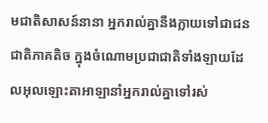មជាតិសាសន៍នានា អ្នករាល់គ្នានឹងក្លាយទៅជាជនជាតិភាគតិច ក្នុងចំណោមប្រជាជាតិទាំងឡាយដែលអុលឡោះតាអាឡានាំអ្នករាល់គ្នាទៅរស់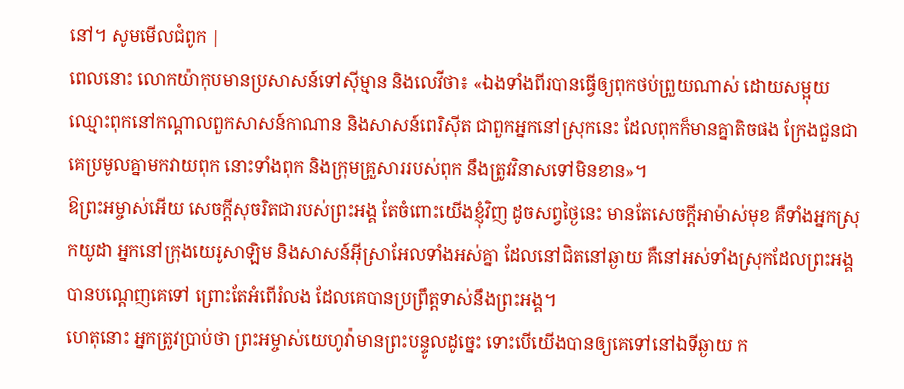នៅ។ សូមមើលជំពូក |
ពេលនោះ លោកយ៉ាកុបមានប្រសាសន៍ទៅស៊ីម្មាន និងលេវីថា៖ «ឯងទាំងពីរបានធ្វើឲ្យពុកថប់ព្រួយណាស់ ដោយសម្អុយឈ្មោះពុកនៅកណ្ដាលពួកសាសន៍កាណាន និងសាសន៍ពេរិស៊ីត ជាពួកអ្នកនៅស្រុកនេះ ដែលពុកក៏មានគ្នាតិចផង ក្រែងជួនជាគេប្រមូលគ្នាមកវាយពុក នោះទាំងពុក និងក្រុមគ្រួសាររបស់ពុក នឹងត្រូវវិនាសទៅមិនខាន»។
ឱព្រះអម្ចាស់អើយ សេចក្ដីសុចរិតជារបស់ព្រះអង្គ តែចំពោះយើងខ្ញុំវិញ ដូចសព្វថ្ងៃនេះ មានតែសេចក្ដីអាម៉ាស់មុខ គឺទាំងអ្នកស្រុកយូដា អ្នកនៅក្រុងយេរូសាឡិម និងសាសន៍អ៊ីស្រាអែលទាំងអស់គ្នា ដែលនៅជិតនៅឆ្ងាយ គឺនៅអស់ទាំងស្រុកដែលព្រះអង្គបានបណ្តេញគេទៅ ព្រោះតែអំពើរំលង ដែលគេបានប្រព្រឹត្តទាស់នឹងព្រះអង្គ។
ហេតុនោះ អ្នកត្រូវប្រាប់ថា ព្រះអម្ចាស់យេហូវ៉ាមានព្រះបន្ទូលដូច្នេះ ទោះបើយើងបានឲ្យគេទៅនៅឯទីឆ្ងាយ ក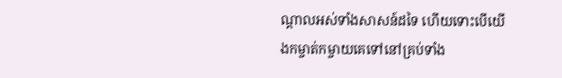ណ្ដាលអស់ទាំងសាសន៍ដទៃ ហើយទោះបើយើងកម្ចាត់កម្ចាយគេទៅនៅគ្រប់ទាំង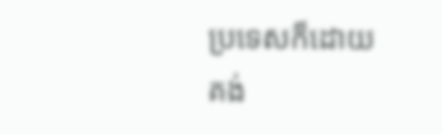ប្រទេសក៏ដោយ គង់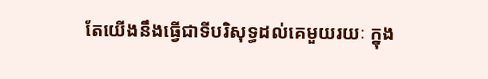តែយើងនឹងធ្វើជាទីបរិសុទ្ធដល់គេមួយរយៈ ក្នុង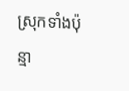ស្រុកទាំងប៉ុន្មា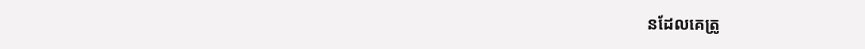នដែលគេត្រូ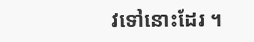វទៅនោះដែរ ។